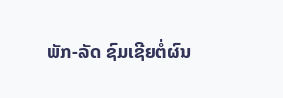ພັກ-ລັດ ຊົມເຊີຍຕໍ່ຜົນ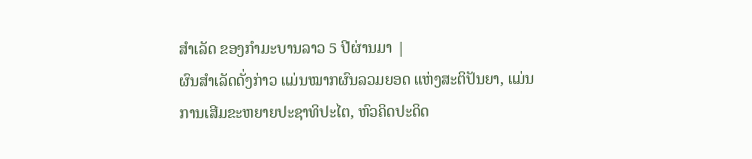ສຳເລັດ ຂອງກຳມະບານລາວ 5 ປີຜ່ານມາ |
ຜົນສຳເລັດດັ່ງກ່າວ ແມ່ນໝາກຜົນລວມຍອດ ແຫ່ງສະຕິປັນຍາ, ແມ່ນການເສີມຂະຫຍາຍປະຊາທິປະໄຕ, ຫົວຄິດປະດິດ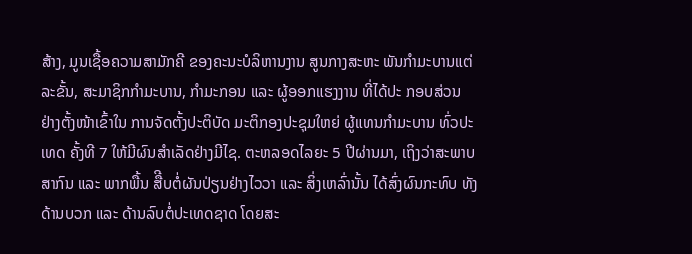ສ້າງ, ມູນເຊື້ອຄວາມສາມັກຄີ ຂອງຄະນະບໍລິຫານງານ ສູນກາງສະຫະ ພັນກຳມະບານແຕ່ລະຂັ້ນ, ສະມາຊິກກຳມະບານ, ກຳມະກອນ ແລະ ຜູ້ອອກແຮງງານ ທີ່ໄດ້ປະ ກອບສ່ວນ ຢ່າງຕັ້ງໜ້າເຂົ້າໃນ ການຈັດຕັ້ງປະຕິບັດ ມະຕິກອງປະຊຸມໃຫຍ່ ຜູ້ແທນກຳມະບານ ທົ່ວປະເທດ ຄັ້ງທີ 7 ໃຫ້ມີຜົນສຳເລັດຢ່າງມີໄຊ. ຕະຫລອດໄລຍະ 5 ປີຜ່ານມາ, ເຖິງວ່າສະພາບສາກົນ ແລະ ພາກພື້ນ ສືີບຕໍ່ຜັນປ່ຽນຢ່າງໄວວາ ແລະ ສິ່ງເຫລົ່ານັ້ນ ໄດ້ສົ່ງຜົນກະທົບ ທັງດ້ານບວກ ແລະ ດ້ານລົບຕໍ່ປະເທດຊາດ ໂດຍສະ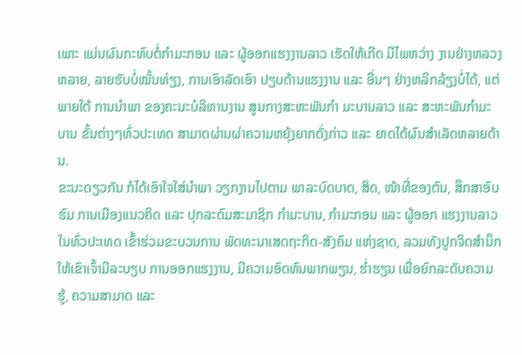ເພາະ ແມ່ນຜົນກະທົບຕໍ່ກຳມະກອນ ແລະ ຜູ້ອອກແຮງງານລາວ ເຮັດໃຫ້ເກີດ ມີໄພຫວ່າງ ງານຢ່າງຫລວງຫລາຍ, ລາຍຮັບບໍ່ໝັ້ນທ່ຽງ, ການເອົາລັດເອົາ ປຽບດ້ານແຮງງານ ແລະ ອື່ນໆ ຢ່າງຫລີກລ້ຽງບໍ່ໄດ້, ແຕ່ພາຍໃຕ້ ການນຳພາ ຂອງຄະນະບໍລິຫານງານ ສູນກາງສະຫະພັນກຳ ມະບານລາວ ແລະ ສະຫະພັນກຳມະບານ ຂັ້ນຕ່າງໆທົ່ວປະເທດ ສາມາດຜ່ານຜ່າຄວາມຫຍຸ້ງຍາກດັ່ງກ່າວ ແລະ ຍາດໄດ້ຜົນສຳເລັດຫລາຍດ້ານ.
ຂະນະດຽວກັນ ກໍໄດ້ເອົາໃຈໃສ່ນຳພາ ວຽກງານໄປຕາມ ພາລະບົດບາດ, ສິດ, ໜ້າທີ່ຂອງຕົນ, ສຶກສາອົບຮົມ ການເມືອງແນວຄິດ ແລະ ປຸກລະດົມສະມາຊິກ ກຳມະບານ, ກຳມະກອນ ແລະ ຜູ້ອອກ ແຮງງານລາວ ໃນທົ່ວປະເທດ ເຂົ້າຮ່ວມຂະບວນການ ພັດທະນາເສດຖະກິດ-ສັງຄົມ ແຫ່ງຊາດ, ລວມທັງປູກຈິດສຳນຶກ ໃຫ້ເຂົາເຈົ້າມີລະບຽບ ການອອກແຮງງານ, ມີຄວາມອົດທົນພາກພຽນ, ຮ່ຳຮຽນ ເພື່ອຍົກລະດັບຄວາມຮູ້, ຄວາມສາມາດ ແລະ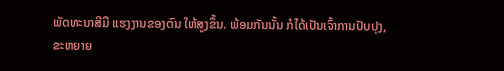ພັດທະນາສີມື ແຮງງານຂອງຕົນ ໃຫ້ສູງຂຶ້ນ. ພ້ອມກັນນັ້ນ ກໍໄດ້ເປັນເຈົ້າການປັບປຸງ, ຂະຫຍາຍ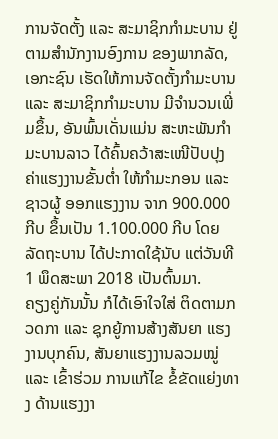ການຈັດຕັ້ງ ແລະ ສະມາຊິກກໍາມະບານ ຢູ່ຕາມສຳນັກງານອົງການ ຂອງພາກລັດ, ເອກະຊົນ ເຮັດໃຫ້ການຈັດຕັ້ງກຳມະບານ ແລະ ສະມາຊິກກຳມະບານ ມີຈຳນວນເພີ່ມຂຶ້ນ, ອັນພົ້ນເດັ່ນແມ່ນ ສະຫະພັນກຳມະບານລາວ ໄດ້ຄົ້ນຄວ້າສະເໜີປັບປຸງ ຄ່າແຮງງານຂັ້ນຕ່ຳ ໃຫ້ກຳມະກອນ ແລະ ຊາວຜູ້ ອອກແຮງງານ ຈາກ 900.000 ກີບ ຂຶ້ນເປັນ 1.100.000 ກີບ ໂດຍລັດຖະບານ ໄດ້ປະກາດໃຊ້ນັບ ແຕ່ວັນທີ 1 ພຶດສະພາ 2018 ເປັນຕົ້ນມາ.
ຄຽງຄູ່ກັນນັ້ນ ກໍໄດ້ເອົາໃຈໃສ່ ຕິດຕາມກວດກາ ແລະ ຊຸກຍູ້ການສ້າງສັນຍາ ແຮງງານບຸກຄົນ, ສັນຍາແຮງງານລວມໝູ່ ແລະ ເຂົ້າຮ່ວມ ການແກ້ໄຂ ຂໍ້ຂັດແຍ່ງທາງ ດ້ານແຮງງາ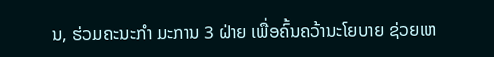ນ, ຮ່ວມຄະນະກຳ ມະການ 3 ຝ່າຍ ເພື່ອຄົ້ນຄວ້ານະໂຍບາຍ ຊ່ວຍເຫ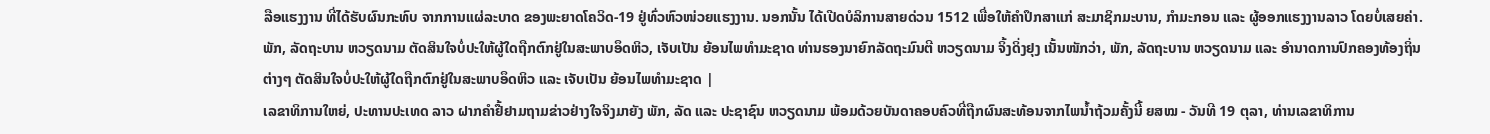ລືອແຮງງານ ທີ່ໄດ້ຮັບຜົນກະທົບ ຈາກການແຜ່ລະບາດ ຂອງພະຍາດໂຄວິດ-19 ຢູ່ທົ່ວຫົວໜ່ວຍແຮງງານ. ນອກນັ້ນ ໄດ້ເປີດບໍລິການສາຍດ່ວນ 1512 ເພື່ອໃຫ້ຄໍາປຶກສາແກ່ ສະມາຊິກມະບານ, ກຳມະກອນ ແລະ ຜູ້ອອກແຮງງານລາວ ໂດຍບໍ່ເສຍຄ່າ.
ພັກ, ລັດຖະບານ ຫວຽດນາມ ຕັດສິນໃຈບໍ່ປະໃຫ້ຜູ້ໃດຖືກຕົກຢູ່ໃນສະພາບອຶດຫິວ, ເຈັບເປັນ ຍ້ອນໄພທຳມະຊາດ ທ່ານຮອງນາຍົກລັດຖະມົນຕີ ຫວຽດນາມ ຈິ້ງດິ່ງຢຸງ ເນັ້ນໜັກວ່າ, ພັກ, ລັດຖະບານ ຫວຽດນາມ ແລະ ອຳນາດການປົກຄອງທ້ອງຖິ່ນຕ່າງໆ ຕັດສິນໃຈບໍ່ປະໃຫ້ຜູ້ໃດຖືກຕົກຢູ່ໃນສະພາບອຶດຫິວ ແລະ ເຈັບເປັນ ຍ້ອນໄພທຳມະຊາດ |
ເລຂາທິການໃຫຍ່, ປະທານປະເທດ ລາວ ຝາກຄຳຢື້ຢາມຖາມຂ່າວຢ່າງໃຈຈິງມາຍັງ ພັກ, ລັດ ແລະ ປະຊາຊົນ ຫວຽດນາມ ພ້ອມດ້ວຍບັນດາຄອບຄົວທີ່ຖືກຜົນສະທ້ອນຈາກໄພນ້ຳຖ້ວມຄັ້ງນີ້ ຍສໝ - ວັນທີ 19 ຕຸລາ, ທ່ານເລຂາທິການ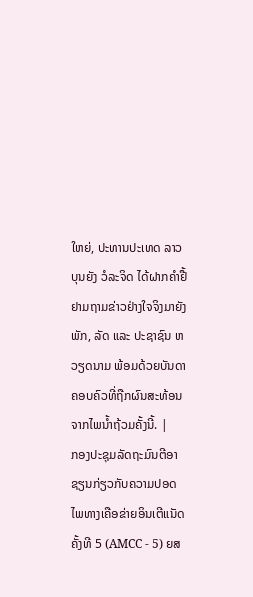ໃຫຍ່, ປະທານປະເທດ ລາວ ບຸນຍັງ ວໍລະຈິດ ໄດ້ຝາກຄຳຢື້ຢາມຖາມຂ່າວຢ່າງໃຈຈິງມາຍັງ ພັກ, ລັດ ແລະ ປະຊາຊົນ ຫວຽດນາມ ພ້ອມດ້ວຍບັນດາຄອບຄົວທີ່ຖືກຜົນສະທ້ອນຈາກໄພນ້ຳຖ້ວມຄັ້ງນີ້. |
ກອງປະຊຸມລັດຖະມົນຕີອາຊຽນກ່ຽວກັບຄວາມປອດໄພທາງເຄືອຂ່າຍອິນເຕີແນັດ ຄັ້ງທີ 5 (AMCC - 5) ຍສ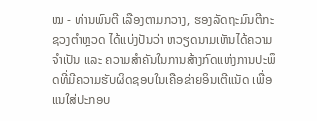ໝ - ທ່ານພົນຕີ ເລືອງຕາມກວາງ, ຮອງລັດຖະມົນຕີກະຊວງຕຳຫຼວດ ໄດ້ແບ່ງປັນວ່າ ຫວຽດນາມເຫັນໄດ້ຄວາມຈຳເປັນ ແລະ ຄວາມສຳຄັນໃນການສ້າງກົດແຫ່ງການປະພຶດທີ່ມີຄວາມຮັບຜິດຊອບໃນເຄືອຂ່າຍອິນເຕີແນັດ ເພື່ອແນໃສ່ປະກອບ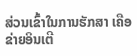ສ່ວນເຂົ້າໃນການຮັກສາ ເຄືອຂ່າຍອິນເຕີ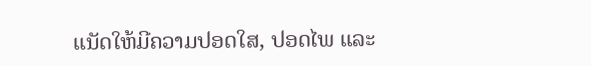ແນັດໃຫ້ມີຄວາມປອດໃສ, ປອດໄພ ແລະ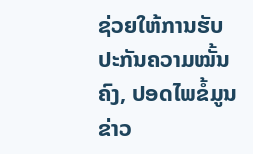ຊ່ວຍໃຫ້ການຮັບປະກັນຄວາມໝັ້ນຄົງ, ປອດໄພຂໍ້ມູນຂ່າວ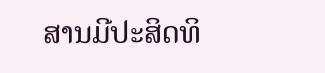ສານມີປະສິດທິ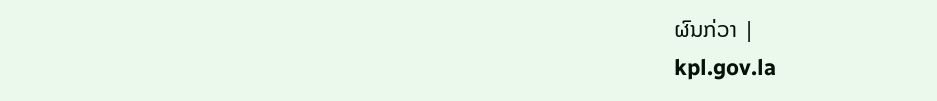ຜົນກ່ວາ |
kpl.gov.la